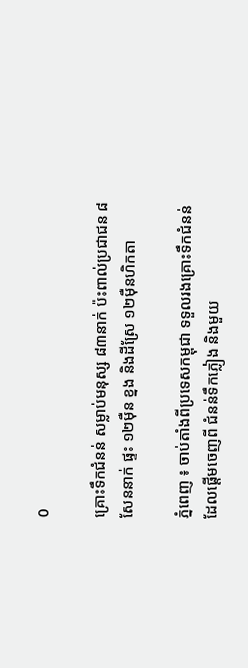0

គ្រោះទឹកជំនន់ សម្លាប់មនុស្ស ៨៣នាក់ ប៉ះពាល់ប្រជាជន ៨សែននាក់ ផ្ទះ ១២ម៉ឺន ខ្នង និងដីស្រែ ១២ម៉ឺនហិកតា

ភ្នំពេញ ៖ ចាប់តាំងពីប្រទេសកម្ពុជា ទទួលរងគ្រោះទឹកជំនន់ ដែលផ្ដើមចេញពី ជំនន់ទឹកភ្លៀង និងមួយ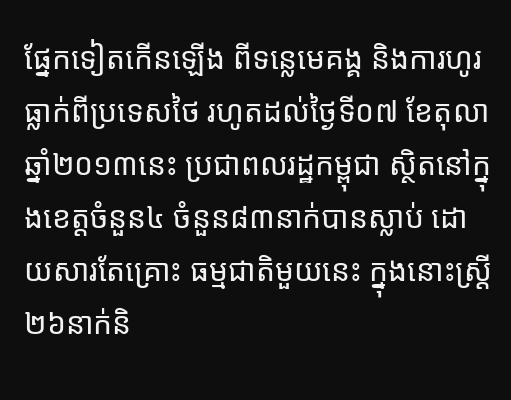ផ្នែកទៀតកើនឡើង ពីទន្លេមេគង្គ និងការហូរធ្លាក់ពីប្រទេសថៃ រហូតដល់ថ្ងៃទី០៧ ខែតុលា ឆ្នាំ២០១៣នេះ ប្រជាពលរដ្ឋកម្ពុជា ស្ថិតនៅក្នុងខេត្ដចំនួន៤ ចំនួន៨៣នាក់បានស្លាប់ ដោយសារតែគ្រោះ ធម្មជាតិមួយនេះ ក្នុងនោះស្ដ្រី ២៦នាក់និ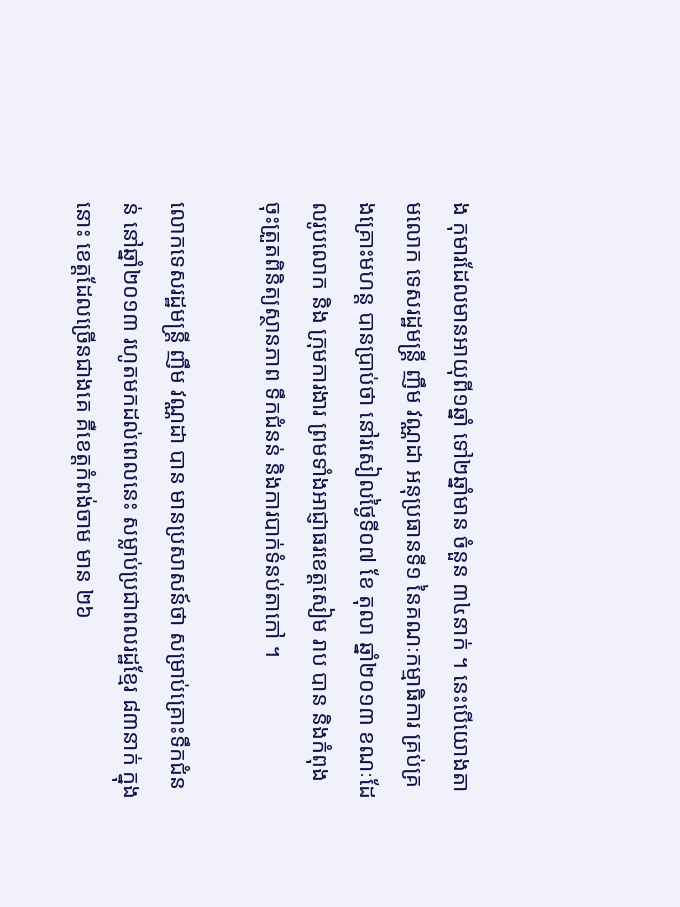ង កុមារដែលមានអាយុពី១ឆ្នាំ ទៅ២ឆ្នាំមាន ចំនួន ៣៤នាក់ ។ នេះបើយោងតាមលោក ទេសរដ្ឋមន្ដ្រី ញឹម វណ្ណដា អនុប្រធានទី១ នៃគណៈកម្មាធិការ គ្រប់គ្រងគ្រោះមហន្ដ បានប្រាប់ថា នៅរសៀលថ្ងៃទី០៧ ខែ តុលា ឆ្នាំ២០១៣ ខណៈដែលរូបលោក និង ក្រុមការងារ ព្រមទាំងអាជ្ញាធរខេត្ដសៀម រាប បាន និងកំពុងចុះត្រួតពិនិត្យស្ថានភាព ទឹកជំនន់ និងការបាក់ទំនប់តាកៅ ។

លោកទេសរដ្ឋមន្ដ្រី ញឹម វណ្ណដា បាន មានប្រសាសន៍ថា សម្រាប់គ្រោះទឹកជំនន់ នៅឆ្នាំ២០១៣ រហូតមកដល់ពេលនេះ សម្លាប់ប្រជាពលរដ្ឋខ្មែរ ៨៣នាក់ ក្នុងនោះ ខេត្ដដែលច្រើនជាងគេ គឺខេត្ដកំពង់ចាម មាន ២៦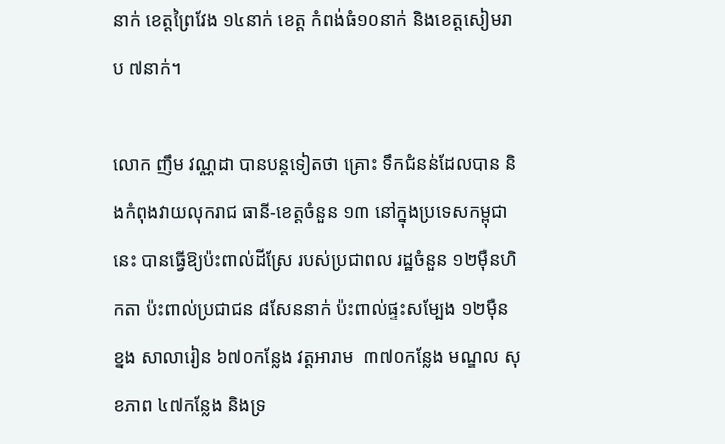នាក់ ខេត្ដព្រៃវែង ១៤នាក់ ខេត្ដ កំពង់ធំ១០នាក់ និងខេត្ដសៀមរាប ៧នាក់។

លោក ញឹម វណ្ណដា បានបន្ដទៀតថា គ្រោះ ទឹកជំនន់ដែលបាន និងកំពុងវាយលុករាជ ធានី-ខេត្ដចំនួន ១៣ នៅក្នុងប្រទេសកម្ពុជា នេះ បានធ្វើឱ្យប៉ះពាល់ដីស្រែ របស់ប្រជាពល រដ្ឋចំនួន ១២ម៉ឺនហិកតា ប៉ះពាល់ប្រជាជន ៨សែននាក់ ប៉ះពាល់ផ្ទះសម្បែង ១២ម៉ឺន ខ្នង សាលារៀន ៦៧០កន្លែង វត្ដអារាម  ៣៧០កន្លែង មណ្ឌល សុខភាព ៤៧កន្លែង និងទ្រ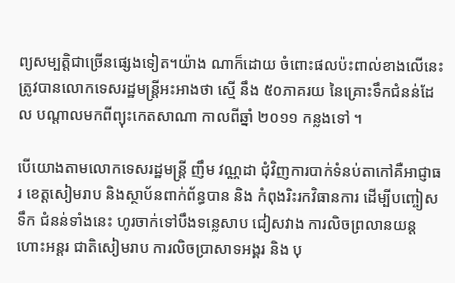ព្យសម្បត្ដិជាច្រើនផ្សេងទៀត។យ៉ាង ណាក៏ដោយ ចំពោះផលប៉ះពាល់ខាងលើនេះ ត្រូវបានលោកទេសរដ្ឋមន្ដ្រីអះអាងថា ស្មើ នឹង ៥០ភាគរយ នៃគ្រោះទឹកជំនន់ដែល បណ្ដាលមកពីព្យុះកេតសាណា កាលពីឆ្នាំ ២០១១ កន្លងទៅ ។

បើយោងតាមលោកទេសរដ្ឋមន្ដ្រី ញឹម វណ្ណដា ជុំវិញការបាក់ទំនប់តាកៅគឺអាជ្ញាធរ ខេត្ដសៀមរាប និងស្ថាប័នពាក់ព័ន្ធបាន និង កំពុងរិះរកវិធានការ ដើម្បីបញ្ចៀសទឹក ជំនន់ទាំងនេះ ហូរចាក់ទៅបឹងទន្លេសាប ជៀសវាង ការលិចព្រលានយន្ដហោះអន្ដរ ជាតិសៀមរាប ការលិចប្រាសាទអង្គរ និង បុ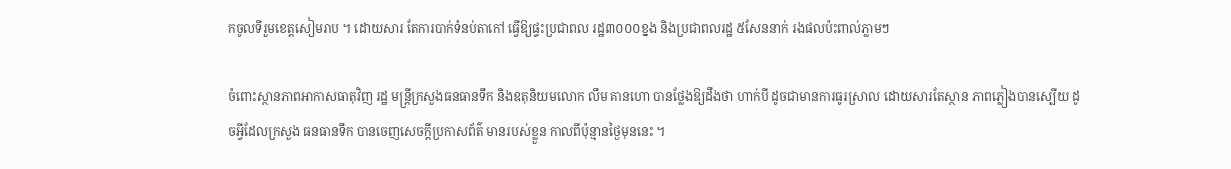កចូលទីរួមខេត្ដសៀមរាប ។ ដោយសារ តែការបាក់ទំនប់តាកៅ ធ្វើឱ្យផ្ទះប្រជាពល រដ្ឋ៣០០០ខ្នង និងប្រជាពលរដ្ឋ ៥សែននាក់ រងផលប៉ះពាល់ភ្លាមៗ

ចំពោះស្ថានភាពអាកាសធាតុវិញ រដ្ឋ មន្ដ្រីក្រសួងធនធានទឹក និងឧតុនិយមលោក លឹម គានហោ បានថ្លែងឱ្យដឹងថា ហាក់បី ដូចជាមានការធូរស្រាល ដោយសារតែស្ថាន ភាពភ្លៀងបានស្បើយ ដូចអ្វីដែលក្រសួង ធនធានទឹក បានចេញសេចក្ដីប្រកាសព័ត៌ មានរបស់ខ្លួន កាលពីប៉ុន្មានថ្ងៃមុននេះ ។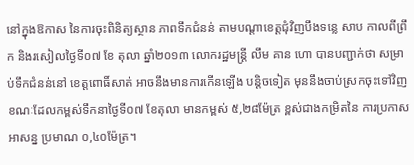នៅក្នុងឱកាស នៃការចុះពិនិត្យស្ថាន ភាពទឹកជំនន់ តាមបណ្ដាខេត្ដជុំវិញបឹងទន្លេ សាប កាលពីព្រឹក និងរសៀលថ្ងៃទី០៧ ខែ តុលា ឆ្នាំ២០១៣ លោករដ្ឋមន្ដ្រី លឹម គាន ហោ បានបញ្ជាក់ថា សម្រាប់ទឹកជំនន់នៅ ខេត្ដពោធិ៍សាត់ អាចនឹងមានការកើនឡើង បន្ដិចទៀត មុននឹងចាប់ស្រកចុះទៅវិញ ខណៈដែលកម្ពស់ទឹកនាថ្ងៃទី០៧ ខែតុលា មានកម្ពស់ ៥,២៨ម៉ែត្រ ខ្ពស់ជាងកម្រិតនៃ ការប្រកាសអាសន្ន ប្រមាណ ០,៤០ម៉ែត្រ។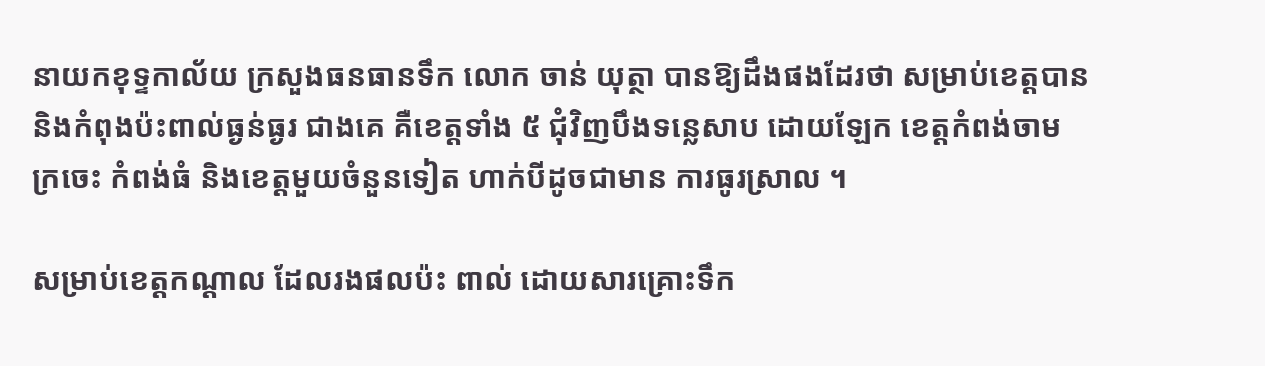នាយកខុទ្ទកាល័យ ក្រសួងធនធានទឹក លោក ចាន់ យុត្ថា បានឱ្យដឹងផងដែរថា សម្រាប់ខេត្ដបាន និងកំពុងប៉ះពាល់ធ្ងន់ធ្ងរ ជាងគេ គឺខេត្ដទាំង ៥ ជុំវិញបឹងទន្លេសាប ដោយឡែក ខេត្ដកំពង់ចាម ក្រចេះ កំពង់ធំ និងខេត្ដមួយចំនួនទៀត ហាក់បីដូចជាមាន ការធូរស្រាល ។

សម្រាប់ខេត្ដកណ្ដាល ដែលរងផលប៉ះ ពាល់ ដោយសារគ្រោះទឹក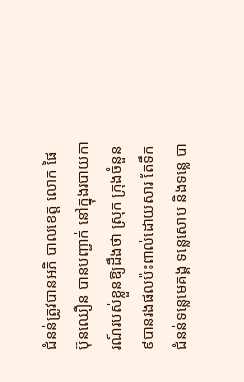ជំនន់ត្រូវបានអភិ បាលខេត្ដ លោក ផៃ ប៊ុនឈឿន បានបញ្ជាក់ នៅក្នុងរបាយការណ៍របស់ខ្លួនឱ្យដឹងថា ស្រុក ក្រុងចំនួន៩បានរងផលប៉ះពាល់ដោយសារ តែទឹកជំនន់ទន្លេមេគង្គ ទន្លេសោប និងទន្លេ បា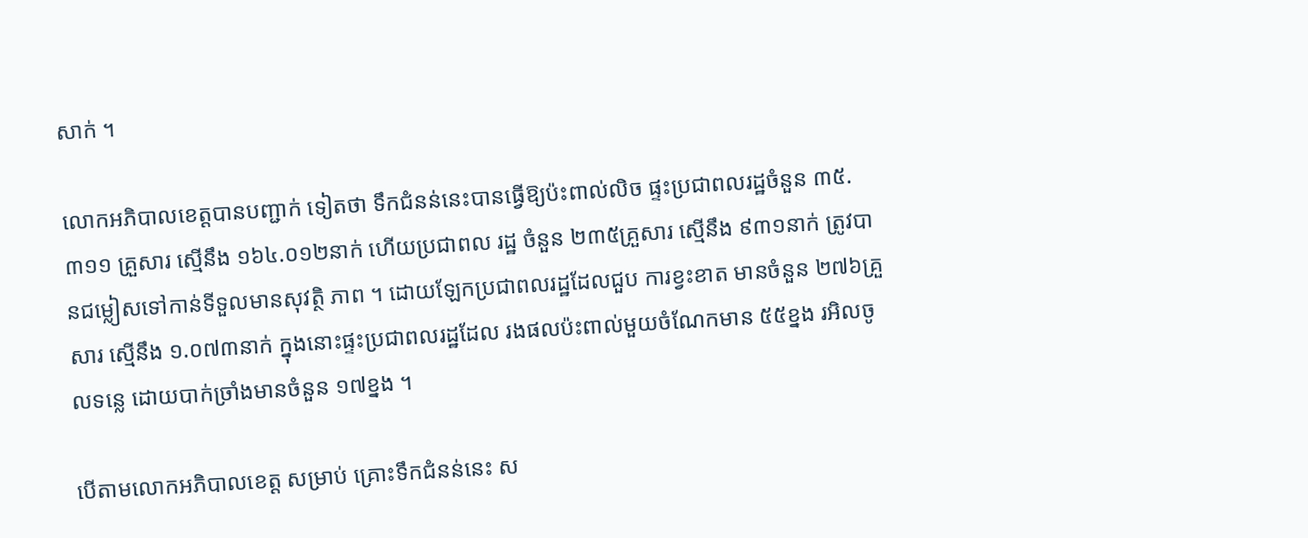សាក់ ។

លោកអភិបាលខេត្ដបានបញ្ជាក់ ទៀតថា ទឹកជំនន់នេះបានធ្វើឱ្យប៉ះពាល់លិច ផ្ទះប្រជាពលរដ្ឋចំនួន ៣៥.៣១១ គ្រួសារ ស្មើនឹង ១៦៤.០១២នាក់ ហើយប្រជាពល រដ្ឋ ចំនួន ២៣៥គ្រួសារ ស្មើនឹង ៩៣១នាក់ ត្រូវបានជម្លៀសទៅកាន់ទីទួលមានសុវត្ថិ ភាព ។ ដោយឡែកប្រជាពលរដ្ឋដែលជួប ការខ្វះខាត មានចំនួន ២៧៦គ្រួសារ ស្មើនឹង ១.០៧៣នាក់ ក្នុងនោះផ្ទះប្រជាពលរដ្ឋដែល រងផលប៉ះពាល់មួយចំណែកមាន ៥៥ខ្នង រអិលចូលទន្លេ ដោយបាក់ច្រាំងមានចំនួន ១៧ខ្នង ។

បើតាមលោកអភិបាលខេត្ដ សម្រាប់ គ្រោះទឹកជំនន់នេះ ស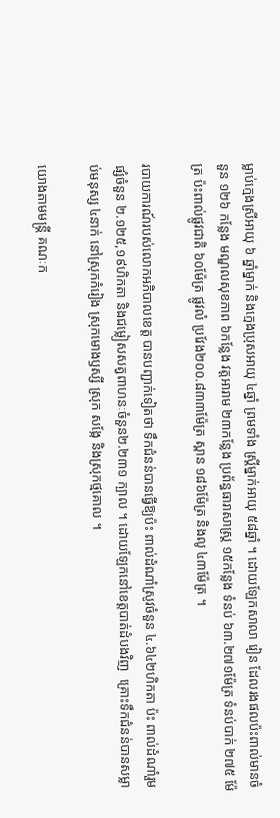ម្លាប់ក្មេងស្រីអាយុ ៦ ឆ្នាំម្នាក់ និងក្មេងប្រុសអាយុ ៤ឆ្នាំ ព្រមទាំង ស្ដ្រីម្នាក់អាយុ ៥៨ឆ្នាំ ។ ដោយឡែកសាលា រៀន ដែលរងផលប៉ះពាល់មានចំនួន ១២៦ កន្លែង មណ្ឌលសុខភាព ៦កន្លែង វត្ដអារាម ២៣កន្លែង ប្រព័ន្ធធារាសាស្ដ្រ ១៥កន្លែង ទំនប់ ៦៣.២៧១ម៉ែត្រ ទំនប់បាក់ ២៧៥ ម៉ែត្រ ប៉ះពាល់ផ្លូវជាតិ ៦០ម៉ែត្រ ផ្លូវលំ ប្រវែង២០០.៨៣៣ម៉ែត្រ ស្ពាន ១៨៦ម៉ែត្រ និងលូ ៤៣ម៉ែត្រ ។

របាយការណ៍របស់លោកអភិបាលខេត្ដ បានបញ្ជាក់ទៀតថា ទឹកជំនន់បានធ្វើឱ្យប៉ះ ពាល់ដំណាំស្រូវចំនួន ៤.៦៤២ហិកតា ប៉ះ ពាល់ដំណាំរួមផ្សំចំនួន ២.១២៥,១៩ហិកតា និងជម្លៀសសត្វពាហនៈចំនួន២.២៣១ ក្បាល ។ ដោយឡែកនៅខេត្ដបាត់ដំបងវិញ  គ្រោះទឹកជំនន់បានសម្លាប់មនុស្ស ៤នាក់ នៅស្រុកកំរៀង ស្រុកមោងឫស្សី ស្រុក សង្កែ និងស្រុកថ្មគោល ។

យោងតាមមន្ដ្រី គណៈក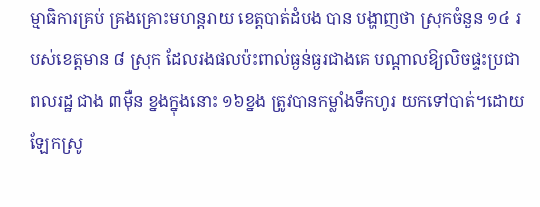ម្មាធិការគ្រប់ គ្រងគ្រោះមហន្ដរាយ ខេត្ដបាត់ដំបង បាន បង្ហាញថា ស្រុកចំនួន ១៤ របស់ខេត្ដមាន ៨ ស្រុក ដែលរងផលប៉ះពាល់ធ្ងន់ធ្ងរជាងគេ បណ្ដាលឱ្យលិចផ្ទះប្រជាពលរដ្ឋ ជាង ៣ម៉ឺន ខ្នងក្នុងនោះ ១៦ខ្នង ត្រូវបានកម្លាំងទឹកហូរ យកទៅបាត់។ដោយឡែកស្រូ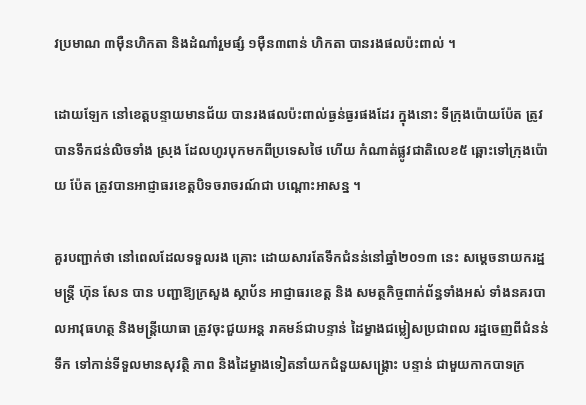វប្រមាណ ៣ម៉ឺនហិកតា និងដំណាំរួមផ្សំ ១ម៉ឺន៣ពាន់ ហិកតា បានរងផលប៉ះពាល់ ។

ដោយឡែក នៅខេត្ដបន្ទាយមានជ័យ បានរងផលប៉ះពាល់ធ្ងន់ធ្ងរផងដែរ ក្នុងនោះ ទីក្រុងប៉ោយប៉ែត ត្រូវបានទឹកជន់លិចទាំង ស្រុង ដែលហូរបុកមកពីប្រទេសថៃ ហើយ កំណាត់ផ្លូវជាតិលេខ៥ ឆ្ពោះទៅក្រុងប៉ោយ ប៉ែត ត្រូវបានអាជ្ញាធរខេត្ដបិទចរាចរណ៍ជា បណ្ដោះអាសន្ន ។

គួរបញ្ជាក់ថា នៅពេលដែលទទួលរង គ្រោះ ដោយសារតែទឹកជំនន់នៅឆ្នាំ២០១៣ នេះ សម្ដេចនាយករដ្ឋមន្ដ្រី ហ៊ុន សែន បាន បញ្ជាឱ្យក្រសួង ស្ថាប័ន អាជ្ញាធរខេត្ដ និង សមត្ថកិច្ចពាក់ព័ន្ធទាំងអស់ ទាំងនគរបាលអាវុធហត្ថ និងមន្ដ្រីយោធា ត្រូវចុះជួយអន្ដ រាគមន៍ជាបន្ទាន់ ដៃម្ខាងជម្លៀសប្រជាពល រដ្ឋចេញពីជំនន់ទឹក ទៅកាន់ទីទួលមានសុវត្ថិ ភាព និងដៃម្ខាងទៀតនាំយកជំនួយសង្គ្រោះ បន្ទាន់ ជាមួយកាកបាទក្រ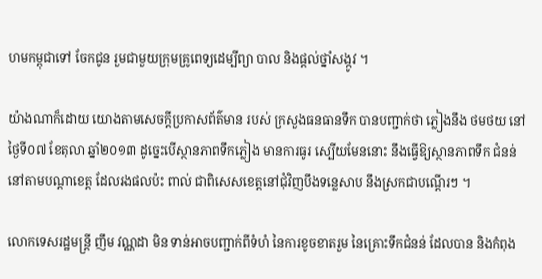ហមកម្ពុជាទៅ ចែកជូន រួមជាមួយក្រុមគ្រូពេទ្យដេម្បីព្យា បាល និងផ្ដល់ថ្នាំសង្កូវ ។

យ៉ាងណាក៏ដោយ យោងតាមសេចក្ដីប្រកាសព័ត៌មាន របស់ ក្រសួងធនធានទឹក បានបញ្ជាក់ថា ភ្លៀងនឹង ថមថយ នៅថ្ងៃទី០៧ ខែតុលា ឆ្នាំ២០១៣ ដូច្នេះបើស្ថានភាពទឹកភ្លៀង មានការធូរ ស្បើយមែននោះ នឹងធ្វើឱ្យស្ថានភាពទឹក ជំនន់នៅតាមបណ្ដាខេត្ដ ដែលរងផលប៉ះ ពាល់ ជាពិសេសខេត្ដនៅជុំវិញបឹងទន្លេសាប នឹងស្រកជាបណ្ដើរៗ ។

លោកទេសរដ្ឋមន្ដ្រី ញឹម វណ្ណដា មិន ទាន់អាចបញ្ជាក់ពីទំហំ នៃការខូចខាតរួម នៃគ្រោះទឹកជំនន់ ដែលបាន និងកំពុង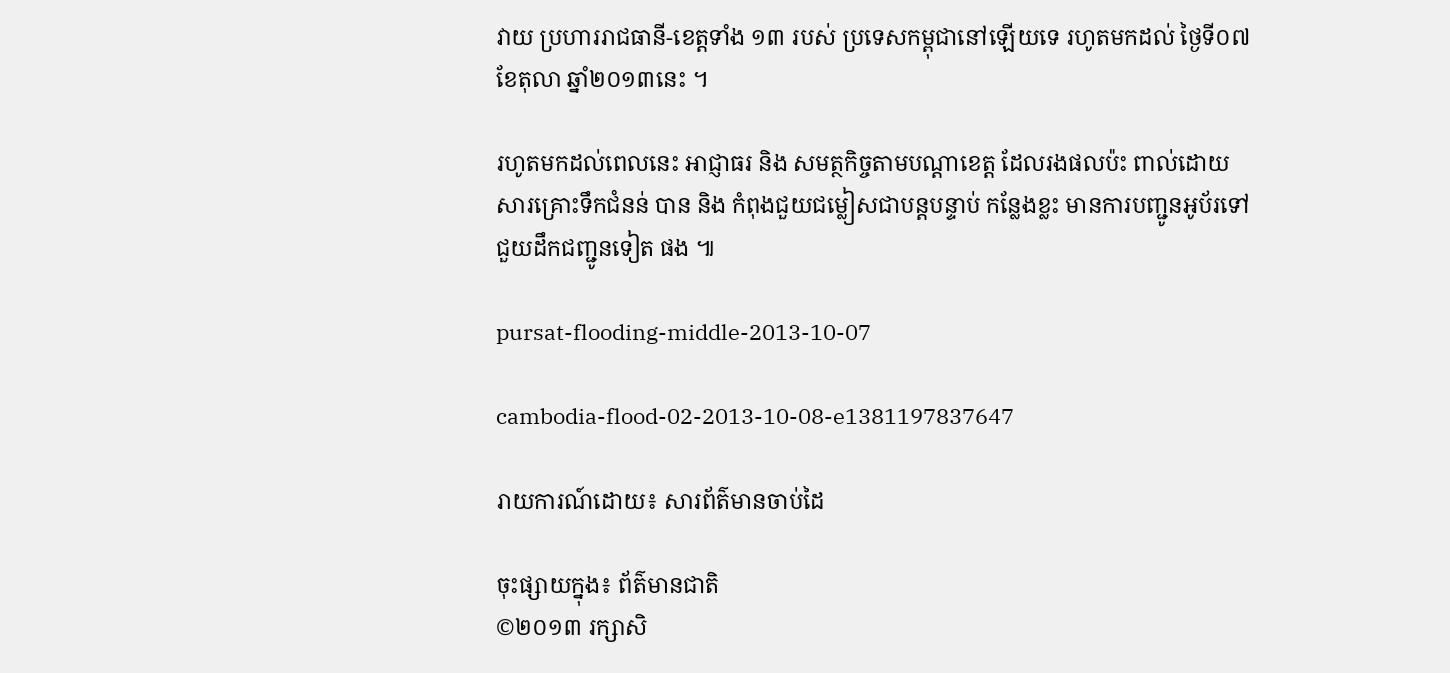វាយ ប្រហាររាជធានី-ខេត្ដទាំង ១៣ របស់ ប្រទេសកម្ពុជានៅឡើយទេ រហូតមកដល់ ថ្ងៃទី០៧ ខែតុលា ឆ្នាំ២០១៣នេះ ។

រហូតមកដល់ពេលនេះ អាជ្ញាធរ និង សមត្ថកិច្ចតាមបណ្ដាខេត្ដ ដែលរងផលប៉ះ ពាល់ដោយសារគ្រោះទឹកជំនន់ បាន និង កំពុងជួយជម្លៀសជាបន្ដបន្ទាប់ កន្លែងខ្លះ មានការបញ្ជូនអូប័រទៅជួយដឹកជញ្ជូនទៀត ផង ៕

pursat-flooding-middle-2013-10-07

cambodia-flood-02-2013-10-08-e1381197837647

រាយការណ៍ដោយ៖ សារព័ត៌មានចាប់ដៃ

ចុះផ្សាយក្នុង៖ ព័ត៌មានជាតិ
©២០១៣ រក្សាសិ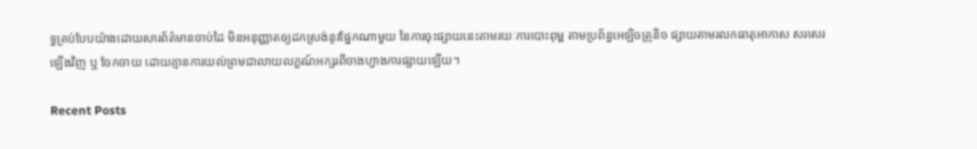ទ្ធគ្រប់បែបយ៉ាងដោយសារព័ត៌មានចាប់ដៃ មិនអនុញ្ញាតឲ្យដកស្រង់នូវផ្នែកណាមួយ នៃការចុះផ្សាយនេះតាមរយៈការបោះពុម្ព តាមប្រព័ន្ធអេឡិចត្រូនិច ផ្សាយតាមរលកធាតុអាកាស សរសេរឡើងវិញ ឬ ចែកចាយ ដោយគ្មានការយល់ព្រមជាលាយលក្ខណ៍អក្សរពីចាងហ្វាងការផ្សាយឡើយ។

Recent Posts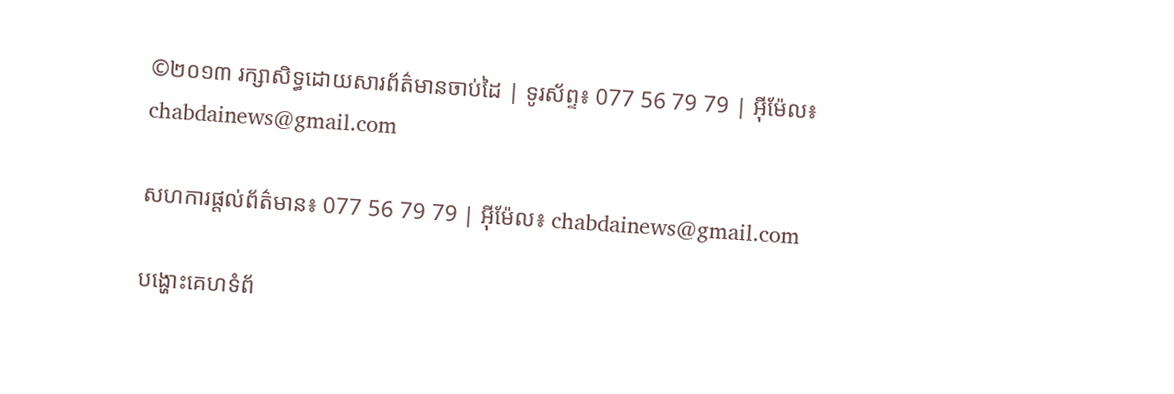©២០១៣ រក្សាសិទ្ធដោយសារព័ត៌មានចាប់ដៃ | ទូរស័ព្ទ៖ 077 56 79 79 | អ៊ីម៉ែល៖ chabdainews@gmail.com

សហការផ្តល់ព័ត៌មាន៖ 077 56 79 79 | អ៊ីម៉ែល៖ chabdainews@gmail.com

បង្ហោះគេហទំព័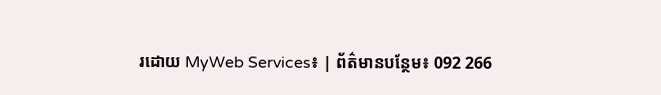រដោយ MyWeb Services៖ | ព័ត៌មានបន្ថែម៖ 092 266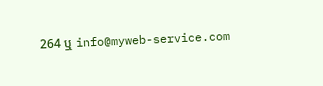264 ឬ info@myweb-service.com